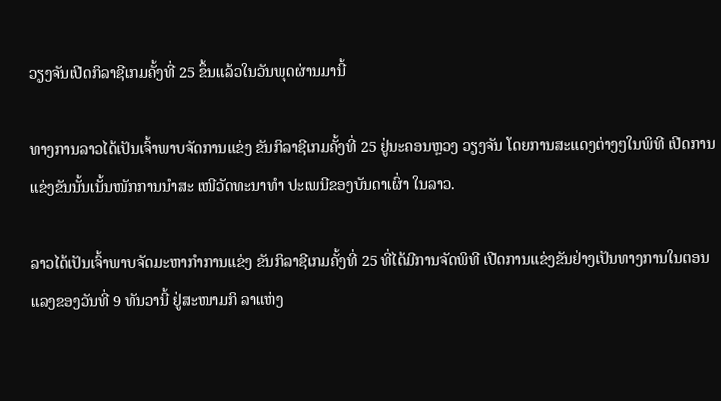ວຽງຈັນເປີດກິລາຊີເກມຄັ້ງທີ່ 25 ຂຶ້ນແລ້ວໃນວັນພຸດຜ່ານມານີ້

ທາງການລາວໄດ້ເປັນເຈົ້າພາບຈັດການແຂ່ງ ຂັນກິລາຊີເກມຄັ້ງທີ່ 25 ຢູ່ນະຄອນຫຼວງ ວຽງຈັນ ໂດຍການສະແດງຕ່າງໆໃນພິທີ ເປີດການແຂ່ງຂັນນັ້ນເນັ້ນໜັກການນຳສະ ເໜີວັດທະນາທໍາ ປະເພນີຂອງບັນດາເຜົ່າ ໃນລາວ.

ລາວໄດ້ເປັນເຈົ້າພາບຈັດມະຫາກຳການແຂ່ງ ຂັນກິລາຊີເກມຄັ້ງທີ່ 25 ທີ່ໄດ້ມີການຈັດພິທີ ເປີດການແຂ່ງຂັນຢ່າງເປັນທາງການໃນຕອນ ແລງຂອງວັນທີ່ 9 ທັນວານີ້ ຢູ່ສະໜາມກິ ລາແຫ່ງ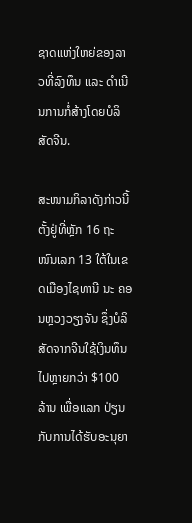ຊາດແຫ່ງໃຫຍ່ຂອງລາວທີ່ລົງທຶນ ແລະ ດຳເນີນການກໍ່ສ້າງໂດຍບໍລິສັດຈີນ.

ສະໜາມກິລາດັງກ່າວນີ້ຕັ້ງຢູ່ທີ່ຫຼັກ 16 ຖະໜົນເລກ 13 ໃຕ້ໃນເຂດເມືອງໄຊທານີ ນະ ຄອນຫຼວງວຽງຈັນ ຊຶ່ງບໍລິສັດຈາກຈີນໃຊ້ເງິນທຶນໄປຫຼາຍກວ່າ $100 ລ້ານ ເພື່ອແລກ ປ່ຽນກັບການໄດ້ຮັບອະນຸຍາ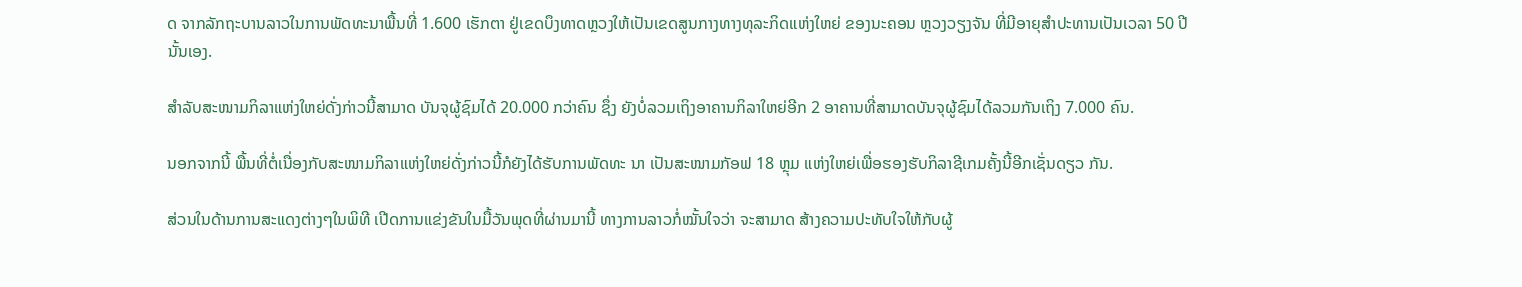ດ ຈາກລັກຖະບານລາວໃນການພັດທະນາພື້ນທີ່ 1.600 ເຮັກຕາ ຢູ່ເຂດບຶງທາດຫຼວງໃຫ້ເປັນເຂດສູນກາງທາງທຸລະກິດແຫ່ງໃຫຍ່ ຂອງນະຄອນ ຫຼວງວຽງຈັນ ທີ່ມີອາຍຸສຳປະທານເປັນເວລາ 50 ປີ ນັ້ນເອງ.

ສຳລັບສະໜາມກິລາແຫ່ງໃຫຍ່ດັ່ງກ່າວນີ້ສາມາດ ບັນຈຸຜູ້ຊົມໄດ້ 20.000 ກວ່າຄົນ ຊຶ່ງ ຍັງບໍ່ລວມເຖິງອາຄານກິລາໃຫຍ່ອີກ 2 ອາຄານທີ່ສາມາດບັນຈຸຜູ້ຊົມໄດ້ລວມກັນເຖິງ 7.000 ຄົນ.

ນອກຈາກນີ້ ພື້ນທີ່ຕໍ່ເນື່ອງກັບສະໜາມກິລາແຫ່ງໃຫຍ່ດັ່ງກ່າວນີ້ກໍຍັງໄດ້ຮັບການພັດທະ ນາ ເປັນສະໜາມກັອຟ 18 ຫຼຸມ ແຫ່ງໃຫຍ່ເພື່ອຮອງຮັບກິລາຊີເກມຄັ້ງນີ້ອີກເຊັ່ນດຽວ ກັນ.

ສ່ວນໃນດ້ານການສະແດງຕ່າງໆໃນພິທີ ເປີດການແຂ່ງຂັນໃນມື້ວັນພຸດທີ່ຜ່ານມານີ້ ທາງການລາວກໍ່ໝັ້ນໃຈວ່າ ຈະສາມາດ ສ້າງຄວາມປະທັບໃຈໃຫ້ກັບຜູ້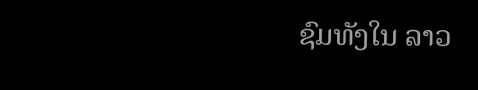ຊົມທັງໃນ ລາວ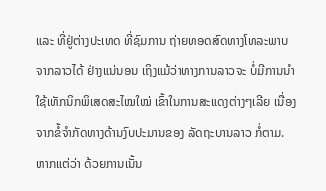ແລະ ທີ່ຢູ່ຕ່າງປະເທດ ທີ່ຊົມການ ຖ່າຍທອດສົດທາງໂທລະພາບຈາກລາວໄດ້ ຢ່າງແນ່ນອນ ເຖິງແມ້ວ່າທາງການລາວຈະ ບໍ່ມີການນຳໃຊ້ເທັກນິກພິເສດສະໄໝໃໝ່ ເຂົ້າໃນການສະແດງຕ່າງໆເລີຍ ເນື່ອງ ຈາກຂໍ້ຈຳກັດທາງດ້ານງົບປະມານຂອງ ລັດຖະບານລາວ ກໍ່ຕາມ. ຫາກແຕ່ວ່າ ດ້ວຍການເນັ້ນ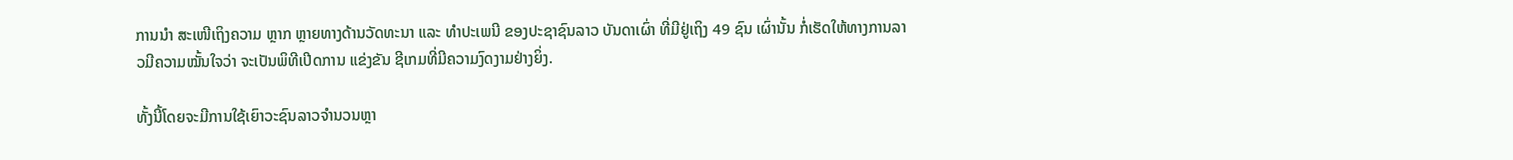ການນຳ ສະເໜີເຖິງຄວາມ ຫຼາກ ຫຼາຍທາງດ້ານວັດທະນາ ແລະ ທຳປະເພນີ ຂອງປະຊາຊົນລາວ ບັນດາເຜົ່າ ທີ່ມີຢູ່ເຖິງ 49 ຊົນ ເຜົ່ານັ້ນ ກໍ່ເຮັດໃຫ້ທາງການລາວມີຄວາມໝັ້ນໃຈວ່າ ຈະເປັນພິທີເປີດການ ແຂ່ງຂັນ ຊີເກມທີ່ມີຄວາມງົດງາມຢ່າງຍິ່ງ.

ທັ້ງນີ້ໂດຍຈະມີການໃຊ້ເຍົາວະຊົນລາວຈຳນວນຫຼາ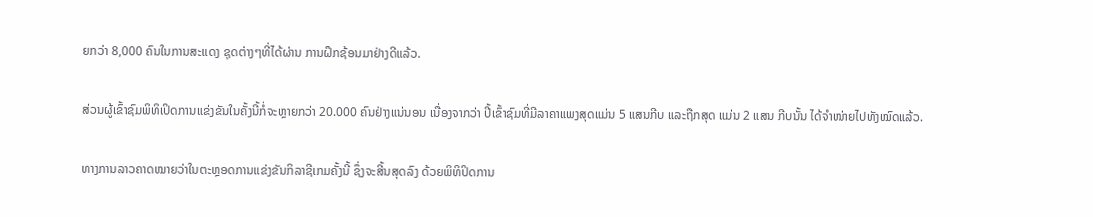ຍກວ່າ 8,000 ຄົນໃນການສະແດງ ຊຸດຕ່າງໆທີ່ໄດ້ຜ່ານ ການຝຶກຊ້ອນມາຢ່າງດີແລ້ວ.

ສ່ວນຜູ້ເຂົ້າຊົມພິທິເປິດການແຂ່ງຂັນໃນຄັ້ງນີ້ກໍ່ຈະຫຼາຍກວ່າ 20.000 ຄົນຢ່າງແນ່ນອນ ເນື່ອງຈາກວ່າ ປີ້ເຂົ້າຊົມທີ່ມີລາຄາແພງສຸດແມ່ນ 5 ແສນກີບ ແລະຖືກສຸດ ແມ່ນ 2 ແສນ ກີບນັ້ນ ໄດ້ຈຳໜ່າຍໄປທັງໝົດແລ້ວ.

ທາງການລາວຄາດໝາຍວ່າໃນຕະຫຼອດການແຂ່ງຂັນກິລາຊີເກມຄັ້ງນີ້ ຊຶ່ງຈະສີ້ນສຸດລົງ ດ້ວຍພິທິປິດການ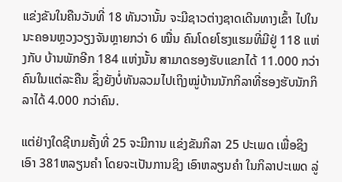ແຂ່ງຂັນໃນຄືນວັນທີ່ 18 ທັນວານັ້ນ ຈະມີຊາວຕ່າງຊາດເດີນທາງເຂົ້າ ໄປໃນນະຄອນຫຼວງວຽງຈັນຫຼາຍກວ່າ 6 ໝື່ນ ຄົນໂດຍໂຮງແຮມທີ່ມີຢູ່ 118 ແຫ່ງກັບ ບ້ານພັກອີກ 184 ແຫ່ງນັ້ນ ສາມາດຮອງຮັບແຂກໄດ້ 11.000 ກວ່າຄົນໃນແຕ່ລະຄືນ ຊຶ່ງຍັງບໍ່ທັນລວມໄປເຖິງໝູ່ບ້ານນັກກິລາທີ່ຮອງຮັບນັກກິລາໄດ້ 4.000 ກວ່າຄົນ.

ແຕ່ຢ່າງໃດຊີເກມຄັ້ງທີ່ 25 ຈະມີການ ແຂ່ງຂັນກິລາ 25 ປະເພດ ເພື່ອຊິງເອົາ 381ຫລຽນຄຳ ໂດຍຈະເປັນການຊິງ ເອົາຫລຽນຄຳ ໃນກິລາປະເພດ ລູ່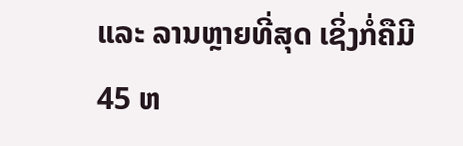ແລະ ລານຫຼາຍທີ່ສຸດ ເຊິ່ງກໍ່ຄືມີ 45 ຫ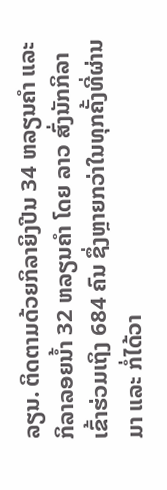ລຽນ. ຕິດຕາມດ້ວຍກິລາຍິງປີນ 34 ຫລຽນຄຳ ແລະກິລາລອຍນໍ້າ 32 ຫລຽນຄຳ ໂດຍ ລາວ ສົ່ງນັກກິລາເຂົ້າຮ່ວມເຖິງ 684 ຄົນ ຊຶ່ງຫຼາຍກວ່າໃນທຸກຄັ້ງທີ່ຜ່ານມາ ແລະ ກໍ່ໄດ້ວາ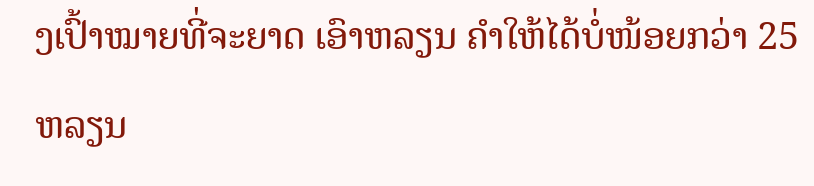ງເປົ້າໝາຍທີ່ຈະຍາດ ເອົາຫລຽນ ຄໍາໃຫ້ໄດ້ບໍ່ໜ້ອຍກວ່າ 25 ຫລຽນ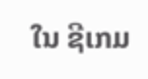ໃນ ຊີເກມ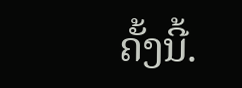ຄັ້ງນີ້.